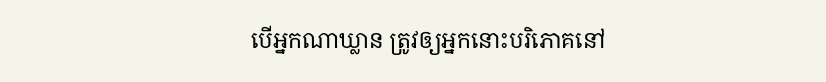បើអ្នកណាឃ្លាន ត្រូវឲ្យអ្នកនោះបរិភោគនៅ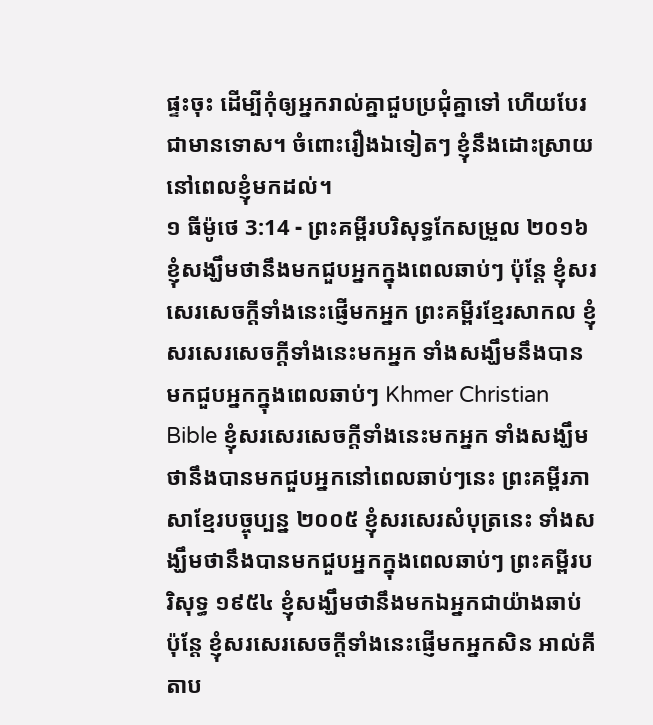ផ្ទះចុះ ដើម្បីកុំឲ្យអ្នករាល់គ្នាជួបប្រជុំគ្នាទៅ ហើយបែរជាមានទោស។ ចំពោះរឿងឯទៀតៗ ខ្ញុំនឹងដោះស្រាយ នៅពេលខ្ញុំមកដល់។
១ ធីម៉ូថេ 3:14 - ព្រះគម្ពីរបរិសុទ្ធកែសម្រួល ២០១៦ ខ្ញុំសង្ឃឹមថានឹងមកជួបអ្នកក្នុងពេលឆាប់ៗ ប៉ុន្តែ ខ្ញុំសរសេរសេចក្ដីទាំងនេះផ្ញើមកអ្នក ព្រះគម្ពីរខ្មែរសាកល ខ្ញុំសរសេរសេចក្ដីទាំងនេះមកអ្នក ទាំងសង្ឃឹមនឹងបានមកជួបអ្នកក្នុងពេលឆាប់ៗ Khmer Christian Bible ខ្ញុំសរសេរសេចក្ដីទាំងនេះមកអ្នក ទាំងសង្ឃឹមថានឹងបានមកជួបអ្នកនៅពេលឆាប់ៗនេះ ព្រះគម្ពីរភាសាខ្មែរបច្ចុប្បន្ន ២០០៥ ខ្ញុំសរសេរសំបុត្រនេះ ទាំងសង្ឃឹមថានឹងបានមកជួបអ្នកក្នុងពេលឆាប់ៗ ព្រះគម្ពីរបរិសុទ្ធ ១៩៥៤ ខ្ញុំសង្ឃឹមថានឹងមកឯអ្នកជាយ៉ាងឆាប់ ប៉ុន្តែ ខ្ញុំសរសេរសេចក្ដីទាំងនេះផ្ញើមកអ្នកសិន អាល់គីតាប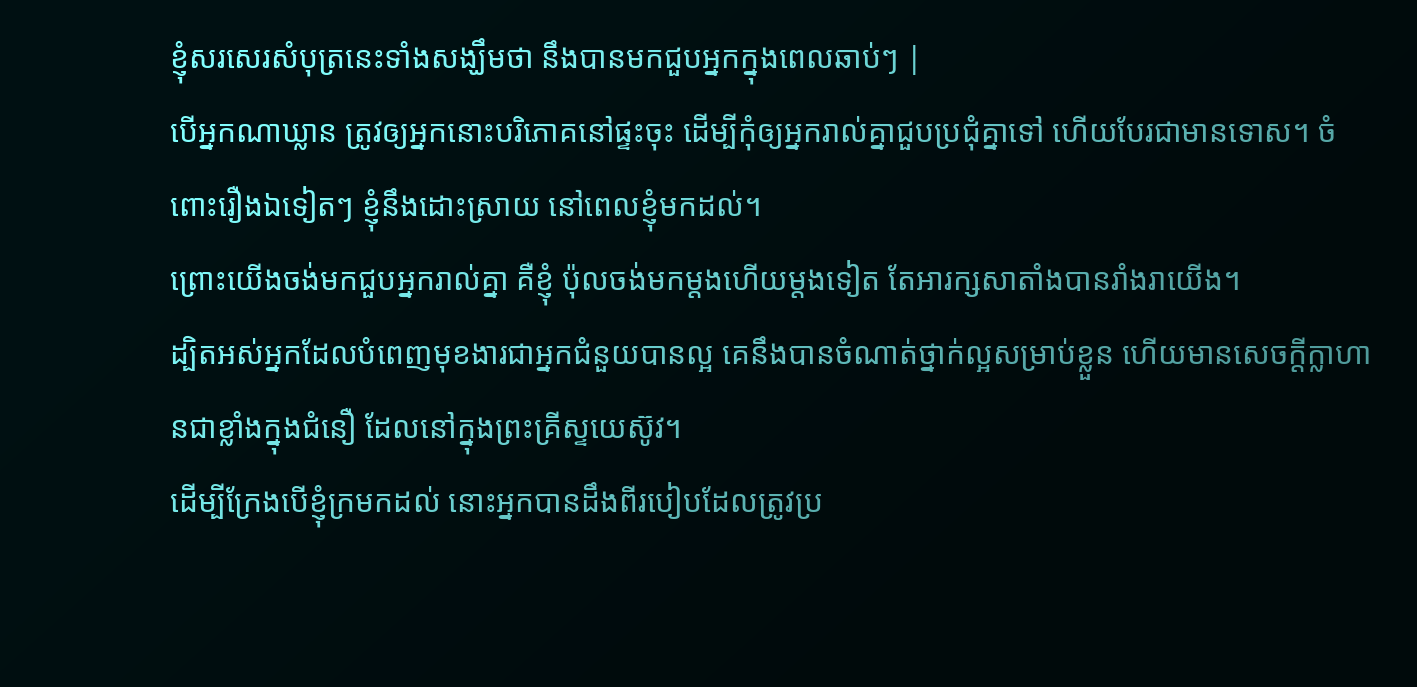ខ្ញុំសរសេរសំបុត្រនេះទាំងសង្ឃឹមថា នឹងបានមកជួបអ្នកក្នុងពេលឆាប់ៗ |
បើអ្នកណាឃ្លាន ត្រូវឲ្យអ្នកនោះបរិភោគនៅផ្ទះចុះ ដើម្បីកុំឲ្យអ្នករាល់គ្នាជួបប្រជុំគ្នាទៅ ហើយបែរជាមានទោស។ ចំពោះរឿងឯទៀតៗ ខ្ញុំនឹងដោះស្រាយ នៅពេលខ្ញុំមកដល់។
ព្រោះយើងចង់មកជួបអ្នករាល់គ្នា គឺខ្ញុំ ប៉ុលចង់មកម្តងហើយម្តងទៀត តែអារក្សសាតាំងបានរាំងរាយើង។
ដ្បិតអស់អ្នកដែលបំពេញមុខងារជាអ្នកជំនួយបានល្អ គេនឹងបានចំណាត់ថ្នាក់ល្អសម្រាប់ខ្លួន ហើយមានសេចក្តីក្លាហានជាខ្លាំងក្នុងជំនឿ ដែលនៅក្នុងព្រះគ្រីស្ទយេស៊ូវ។
ដើម្បីក្រែងបើខ្ញុំក្រមកដល់ នោះអ្នកបានដឹងពីរបៀបដែលត្រូវប្រ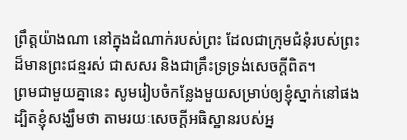ព្រឹត្តយ៉ាងណា នៅក្នុងដំណាក់របស់ព្រះ ដែលជាក្រុមជំនុំរបស់ព្រះដ៏មានព្រះជន្មរស់ ជាសសរ និងជាគ្រឹះទ្រទ្រង់សេចក្ដីពិត។
ព្រមជាមួយគ្នានេះ សូមរៀបចំកន្លែងមួយសម្រាប់ឲ្យខ្ញុំស្នាក់នៅផង ដ្បិតខ្ញុំសង្ឃឹមថា តាមរយៈសេចក្ដីអធិស្ឋានរបស់អ្ន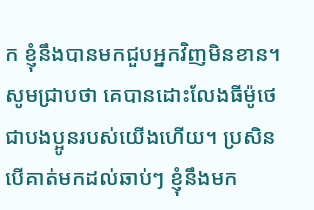ក ខ្ញុំនឹងបានមកជួបអ្នកវិញមិនខាន។
សូមជ្រាបថា គេបានដោះលែងធីម៉ូថេ ជាបងប្អូនរបស់យើងហើយ។ ប្រសិនបើគាត់មកដល់ឆាប់ៗ ខ្ញុំនឹងមក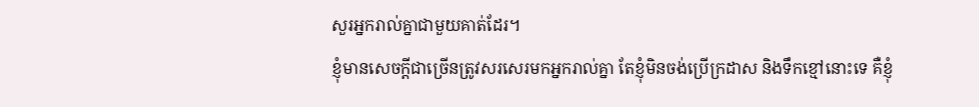សួរអ្នករាល់គ្នាជាមួយគាត់ដែរ។
ខ្ញុំមានសេចក្ដីជាច្រើនត្រូវសរសេរមកអ្នករាល់គ្នា តែខ្ញុំមិនចង់ប្រើក្រដាស និងទឹកខ្មៅនោះទេ គឺខ្ញុំ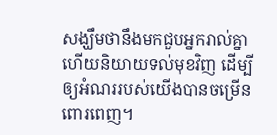សង្ឃឹមថានឹងមកជួបអ្នករាល់គ្នា ហើយនិយាយទល់មុខវិញ ដើម្បីឲ្យអំណររបស់យើងបានចម្រើនពោរពេញ។